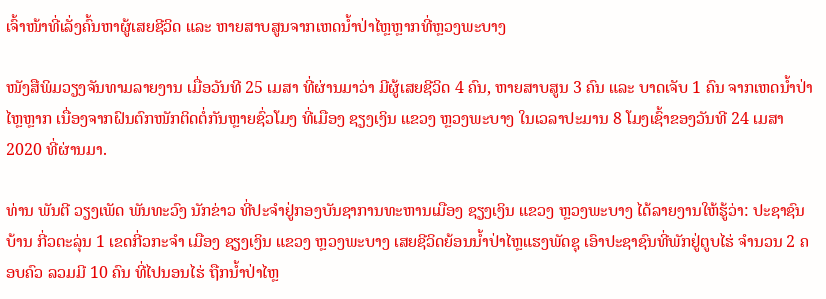ເຈົ້າໜ້າທີ່ເລັ່ງຄົ້ນຫາຜູ້ເສຍຊີວິດ ແລະ ຫາຍສາບສູນຈາກເຫດນໍ້າປ່າໄຫຼຫຼາກທີ່ຫຼວງພະບາງ

ໜັງສືພິມວຽງຈັນທາມລາຍງານ ເມື່ອວັນທີ 25 ເມສາ ທີ່ຜ່ານມາວ່າ ມີຜູ້ເສຍຊີວິດ 4 ຄົນ, ຫາຍສາບສູນ 3 ຄົນ ແລະ ບາດເຈັບ 1 ຄົນ ຈາກເຫດນໍ້າປ່າໄຫຼຫຼາກ ເນື່ອງຈາກຝົນຕົກໜັກຕິດຕໍ່ກັນຫຼາຍຊົ່ວໂມງ ທີ່ເມືອງ ຊຽງເງິນ ແຂວງ ຫຼວງພະບາງ ໃນເວລາປະມານ 8 ໂມງເຊົ້າຂອງວັນທີ 24 ເມສາ 2020 ທີ່ຜ່ານມາ.

ທ່ານ ພັນຕີ ວຽງເພັດ ພັນທະວົງ ນັກຂ່າວ ທີ່ປະຈຳຢູ່ກອງບັນຊາການທະຫານເມືອງ ຊຽງເງິນ ແຂວງ ຫຼວງພະບາງ ໄດ້ລາຍງານໃຫ້ຮູ້ວ່າ: ປະຊາຊົນບ້ານ ກີ່ວຕະລຸ່ນ 1 ເຂດກີ່ວກະຈຳ ເມືອງ ຊຽງເງິນ ແຂວງ ຫຼວງພະບາງ ເສຍຊີວິດຍ້ອນນໍ້າປ່າໄຫຼແຮງພັດຊຸ ເອົາປະຊາຊົນທີ່ພັກຢູ່ຕູບໄຮ່ ຈຳນວນ 2 ຄອບຄົວ ລວມມີ 10 ຄົນ ທີ່ໄປນອນໄຮ່ ຖືກນໍ້າປ່າໄຫຼ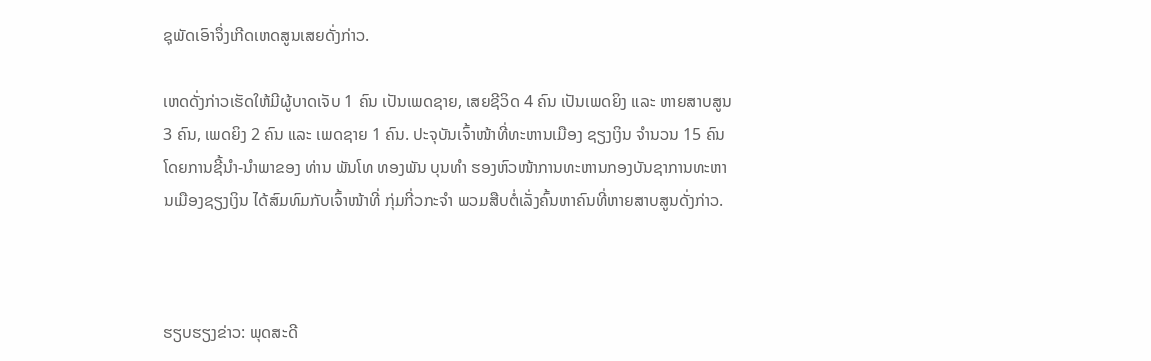ຊຸພັດເອົາຈຶ່ງເກີດເຫດສູນເສຍດັ່ງກ່າວ.

ເຫດດັ່ງກ່າວເຮັດໃຫ້ມີຜູ້ບາດເຈັບ 1 ຄົນ ເປັນເພດຊາຍ, ເສຍຊີວິດ 4 ຄົນ ເປັນເພດຍິງ ແລະ ຫາຍສາບສູນ 3 ຄົນ, ເພດຍິງ 2 ຄົນ ແລະ ເພດຊາຍ 1 ຄົນ. ປະຈຸບັນເຈົ້າໜ້າທີ່ທະຫານເມືອງ ຊຽງເງິນ ຈຳນວນ 15 ຄົນ ໂດຍການຊີ້ນຳ-ນຳພາຂອງ ທ່ານ ພັນໂທ ທອງພັນ ບຸນທຳ ຮອງຫົວໜ້າການທະຫານກອງບັນຊາການທະຫານເມືອງຊຽງເງິນ ໄດ້ສົມທົມກັບເຈົ້າໜ້າທີ່ ກຸ່ມກີ່ວກະຈຳ ພວມສືບຕໍ່ເລັ່ງຄົ້ນຫາຄົນທີ່ຫາຍສາບສູນດັ່ງກ່າວ.



ຮຽບຮຽງຂ່າວ: ພຸດສະດີ